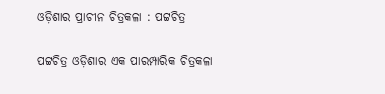ଓଡ଼ିଶାର ପ୍ରାଚୀନ ଚିତ୍ରକଳା : ପଟ୍ଟଚିତ୍ର

ପଟ୍ଟଚିତ୍ର ଓଡ଼ିଶାର ଏକ ପାରମ୍ପାରିକ ଚିତ୍ରକଳା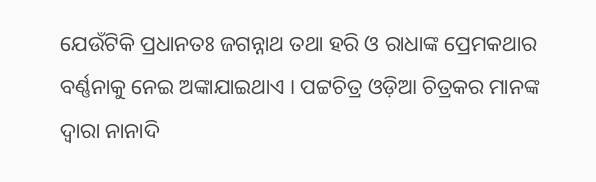ଯେଉଁଟିକି ପ୍ରଧାନତଃ ଜଗନ୍ନାଥ ତଥା ହରି ଓ ରାଧାଙ୍କ ପ୍ରେମକଥାର ବର୍ଣ୍ଣନାକୁ ନେଇ ଅଙ୍କାଯାଇଥାଏ । ପଟ୍ଟଚିତ୍ର ଓଡ଼ିଆ ଚିତ୍ରକର ମାନଙ୍କ ଦ୍ଵାରା ନାନାଦି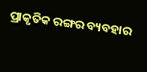ପ୍ରାକୃତିକ ରଙ୍ଗର ବ୍ୟବହାର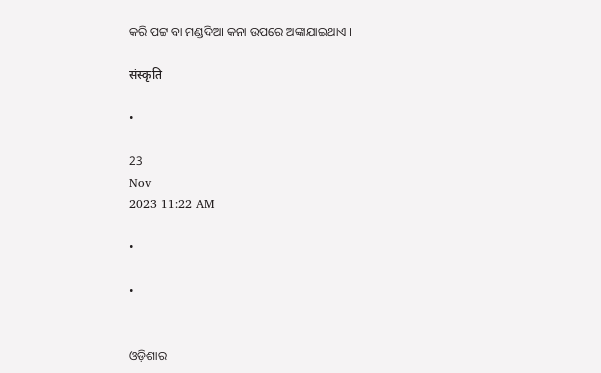କରି ପଟ୍ଟ ବା ମଣ୍ଡଦିଆ କନା ଉପରେ ଅଙ୍କାଯାଇଥାଏ ।

संस्कृति

•

23
Nov
2023 11:22 AM

•

•


ଓଡ଼ିଶାର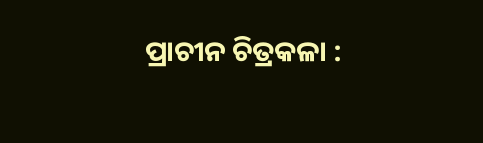ପ୍ରାଚୀନ ଚିତ୍ରକଳା :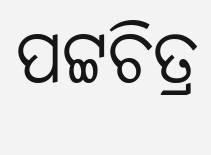ପଟ୍ଟଚିତ୍ର